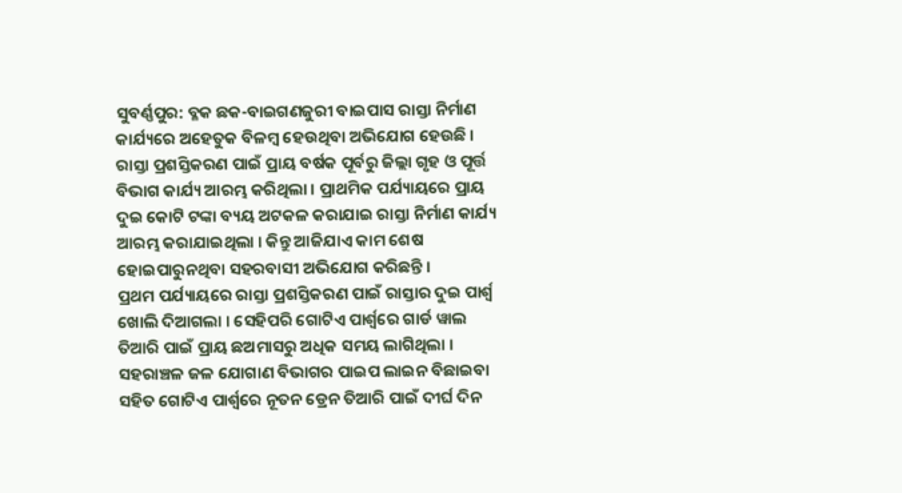ସୁବର୍ଣ୍ଣପୁର: ବ୍ଳକ ଛକ-ବାଇଗଣଜୁରୀ ବାଇପାସ ରାସ୍ତା ନିର୍ମାଣ କାର୍ଯ୍ୟରେ ଅହେତୁକ ବିଳମ୍ବ ହେଉଥିବା ଅଭିଯୋଗ ହେଉଛି । ରାସ୍ତା ପ୍ରଶସ୍ତିକରଣ ପାଇଁ ପ୍ରାୟ ବର୍ଷକ ପୂର୍ବରୁ ଜିଲ୍ଲା ଗୃହ ଓ ପୂର୍ତ୍ତ ବିଭାଗ କାର୍ଯ୍ୟ ଆରମ୍ଭ କରିଥିଲା । ପ୍ରାଥମିକ ପର୍ଯ୍ୟାୟରେ ପ୍ରାୟ ଦୁଇ କୋଟି ଟଙ୍କା ବ୍ୟୟ ଅଟକଳ କରାଯାଇ ରାସ୍ତା ନିର୍ମାଣ କାର୍ଯ୍ୟ ଆରମ୍ଭ କରାଯାଇଥିଲା । କିନ୍ତୁ ଆଜିଯାଏ କାମ ଶେଷ ହୋଇପାରୁନଥିବା ସହରବାସୀ ଅଭିଯୋଗ କରିଛନ୍ତି ।
ପ୍ରଥମ ପର୍ଯ୍ୟାୟରେ ରାସ୍ତା ପ୍ରଶସ୍ତିକରଣ ପାଇଁ ରାସ୍ତାର ଦୁଇ ପାର୍ଶ୍ବ ଖୋଲି ଦିଆଗଲା । ସେହିପରି ଗୋଟିଏ ପାର୍ଶ୍ବରେ ଗାର୍ଡ ୱାଲ ତିଆରି ପାଇଁ ପ୍ରାୟ ଛଅମାସରୁ ଅଧିକ ସମୟ ଲାଗିଥିଲା । ସହରାଞ୍ଚଳ ଜଳ ଯୋଗାଣ ବିଭାଗର ପାଇପ ଲାଇନ ବିଛାଇବା ସହିତ ଗୋଟିଏ ପାର୍ଶ୍ବରେ ନୂତନ ଡ୍ରେନ ତିଆରି ପାଇଁ ଦୀର୍ଘ ଦିନ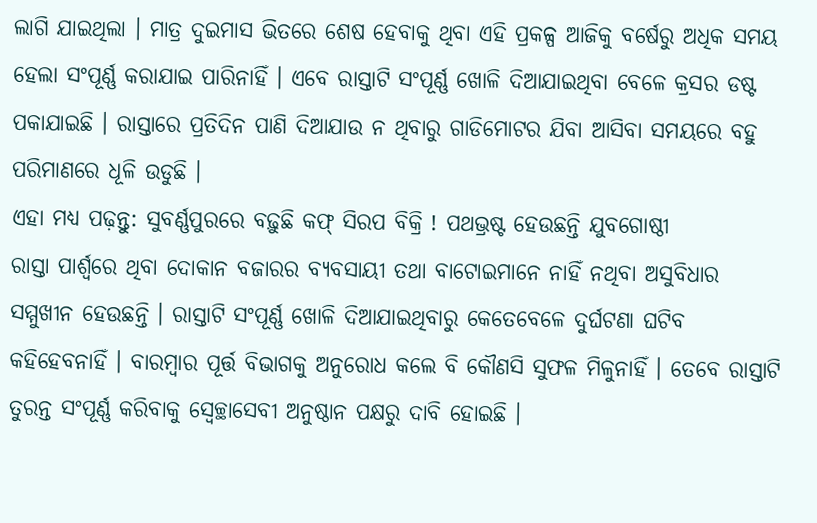ଲାଗି ଯାଇଥିଲା । ମାତ୍ର ଦୁଇମାସ ଭିତରେ ଶେଷ ହେବାକୁ ଥିବା ଏହି ପ୍ରକଳ୍ପ ଆଜିକୁ ବର୍ଷେରୁ ଅଧିକ ସମୟ ହେଲା ସଂପୂର୍ଣ୍ଣ କରାଯାଇ ପାରିନାହିଁ । ଏବେ ରାସ୍ତାଟି ସଂପୂର୍ଣ୍ଣ ଖୋଳି ଦିଆଯାଇଥିବା ବେଳେ କ୍ରସର ଡଷ୍ଟ ପକାଯାଇଛି । ରାସ୍ତାରେ ପ୍ରତିଦିନ ପାଣି ଦିଆଯାଉ ନ ଥିବାରୁ ଗାଡିମୋଟର ଯିବା ଆସିବା ସମୟରେ ବହୁ ପରିମାଣରେ ଧୂଳି ଉଡୁଛି ।
ଏହା ମଧ୍ୟ ପଢ଼ନ୍ତୁ: ସୁବର୍ଣ୍ଣପୁରରେ ବଢ଼ୁଛି କଫ୍ ସିରପ ବିକ୍ରି ! ପଥଭ୍ରଷ୍ଟ ହେଉଛନ୍ତି ଯୁବଗୋଷ୍ଠୀ
ରାସ୍ତା ପାର୍ଶ୍ବରେ ଥିବା ଦୋକାନ ବଜାରର ବ୍ୟବସାୟୀ ତଥା ବାଟୋଇମାନେ ନାହିଁ ନଥିବା ଅସୁବିଧାର ସମ୍ମୁଖୀନ ହେଉଛନ୍ତି । ରାସ୍ତାଟି ସଂପୂର୍ଣ୍ଣ ଖୋଳି ଦିଆଯାଇଥିବାରୁ କେତେବେଳେ ଦୁର୍ଘଟଣା ଘଟିବ କହିହେବନାହିଁ । ବାରମ୍ବାର ପୂର୍ତ୍ତ ବିଭାଗକୁ ଅନୁରୋଧ କଲେ ବି କୌଣସି ସୁଫଳ ମିଳୁନାହିଁ । ତେବେ ରାସ୍ତାଟି ତୁରନ୍ତ ସଂପୂର୍ଣ୍ଣ କରିବାକୁ ସ୍ବେଚ୍ଛାସେବୀ ଅନୁଷ୍ଠାନ ପକ୍ଷରୁ ଦାବି ହୋଇଛି ।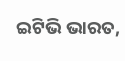ଇଟିଭି ଭାରତ,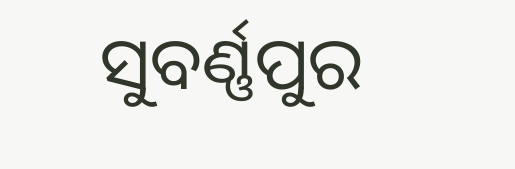ସୁବର୍ଣ୍ଣପୁର